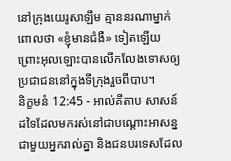នៅក្រុងយេរូសាឡឹម គ្មាននរណាម្នាក់ពោលថា «ខ្ញុំមានជំងឺ» ទៀតឡើយ ព្រោះអុលឡោះបានលើកលែងទោសឲ្យ ប្រជាជននៅក្នុងទីក្រុងរួចពីបាប។
និក្ខមនំ 12:45 - អាល់គីតាប សាសន៍ដទៃដែលមករស់នៅជាបណ្តោះអាសន្នជាមួយអ្នករាល់គ្នា និងជនបរទេសដែល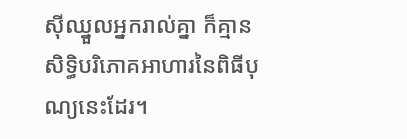ស៊ីឈ្នួលអ្នករាល់គ្នា ក៏គ្មានសិទ្ធិបរិភោគអាហារនៃពិធីបុណ្យនេះដែរ។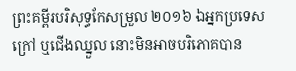ព្រះគម្ពីរបរិសុទ្ធកែសម្រួល ២០១៦ ឯអ្នកប្រទេសក្រៅ ឬជើងឈ្នួល នោះមិនអាចបរិភោគបាន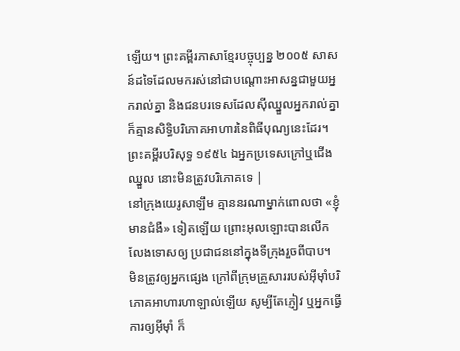ឡើយ។ ព្រះគម្ពីរភាសាខ្មែរបច្ចុប្បន្ន ២០០៥ សាសន៍ដទៃដែលមករស់នៅជាបណ្ដោះអាសន្នជាមួយអ្នករាល់គ្នា និងជនបរទេសដែលស៊ីឈ្នួលអ្នករាល់គ្នា ក៏គ្មានសិទ្ធិបរិភោគអាហារនៃពិធីបុណ្យនេះដែរ។ ព្រះគម្ពីរបរិសុទ្ធ ១៩៥៤ ឯអ្នកប្រទេសក្រៅឬជើងឈ្នួល នោះមិនត្រូវបរិភោគទេ |
នៅក្រុងយេរូសាឡឹម គ្មាននរណាម្នាក់ពោលថា «ខ្ញុំមានជំងឺ» ទៀតឡើយ ព្រោះអុលឡោះបានលើកលែងទោសឲ្យ ប្រជាជននៅក្នុងទីក្រុងរួចពីបាប។
មិនត្រូវឲ្យអ្នកផ្សេង ក្រៅពីក្រុមគ្រួសាររបស់អ៊ីមុាំបរិភោគអាហារហាឡាល់ឡើយ សូម្បីតែភ្ញៀវ ឬអ្នកធ្វើការឲ្យអ៊ីមុាំ ក៏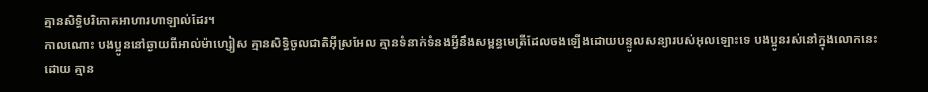គ្មានសិទ្ធិបរិភោគអាហារហាឡាល់ដែរ។
កាលណោះ បងប្អូននៅឆ្ងាយពីអាល់ម៉ាហ្សៀស គ្មានសិទ្ធិចូលជាតិអ៊ីស្រអែល គ្មានទំនាក់ទំនងអ្វីនឹងសម្ពន្ធមេត្រីដែលចងឡើងដោយបន្ទូលសន្យារបស់អុលឡោះទេ បងប្អូនរស់នៅក្នុងលោកនេះដោយ គ្មាន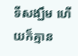ទីសង្ឃឹម ហើយក៏គ្មាន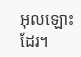អុលឡោះដែរ។